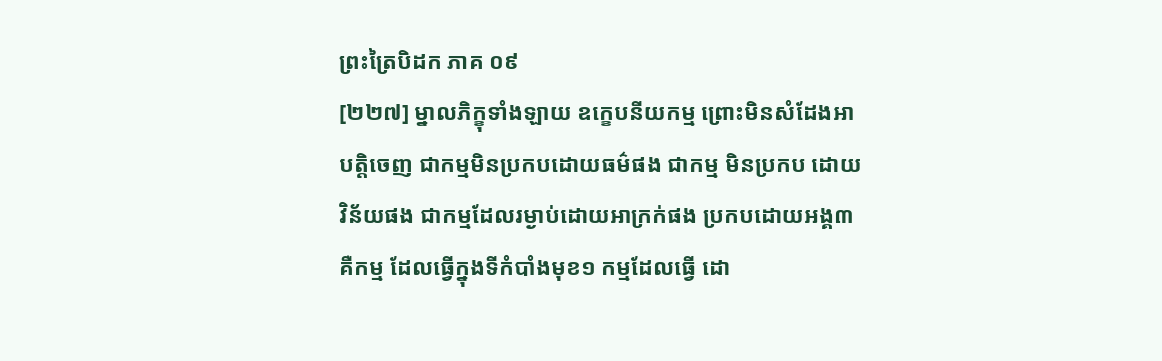ព្រះត្រៃបិដក ភាគ ០៩
[២២៧] ម្នាលភិក្ខុទាំងឡាយ ឧក្ខេបនីយកម្ម ព្រោះមិនសំដែងអាបត្តិចេញ ជាកម្មមិនប្រកបដោយធម៌ផង ជាកម្ម មិនប្រកប ដោយវិន័យផង ជាកម្មដែលរម្ងាប់ដោយអាក្រក់ផង ប្រកបដោយអង្គ៣ គឺកម្ម ដែលធ្វើក្នុងទីកំបាំងមុខ១ កម្មដែលធ្វើ ដោ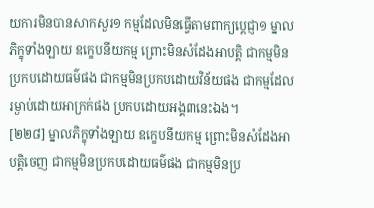យការមិនបានសាកសួរ១ កម្មដែលមិនធ្វើតាមពាក្យប្តេជ្ញា១ ម្នាលភិក្ខុទាំងឡាយ ឧក្ខេបនីយកម្ម ព្រោះមិនសំដែងអាបត្តិ ជាកម្មមិនប្រកបដោយធម៌ផង ជាកម្មមិនប្រកបដោយវិន័យផង ជាកម្មដែលរម្ងាប់ដោយអាក្រក់ផង ប្រកបដោយអង្គ៣នេះឯង។
[២២៨] ម្នាលភិក្ខុទាំងឡាយ ឧក្ខេបនីយកម្ម ព្រោះមិនសំដែងអាបត្តិចេញ ជាកម្មមិនប្រកបដោយធម៌ផង ជាកម្មមិនប្រ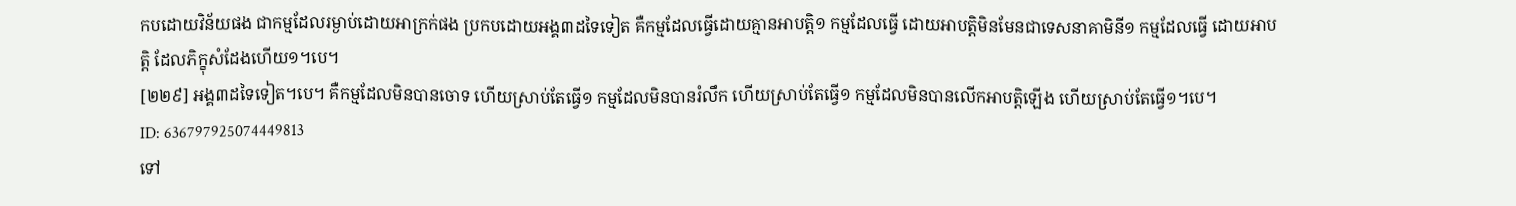កបដោយវិន័យផង ជាកម្មដែលរម្ងាប់ដោយអាក្រក់ផង ប្រកបដោយអង្គ៣ដទៃទៀត គឺកម្មដែលធ្វើដោយគ្មានអាបត្តិ១ កម្មដែលធ្វើ ដោយអាបត្តិមិនមែនជាទេសនាគាមិនី១ កម្មដែលធ្វើ ដោយអាបត្តិ ដែលភិក្ខុសំដែងហើយ១។បេ។
[២២៩] អង្គ៣ដទៃទៀត។បេ។ គឺកម្មដែលមិនបានចោទ ហើយស្រាប់តែធ្វើ១ កម្មដែលមិនបានរំលឹក ហើយស្រាប់តែធ្វើ១ កម្មដែលមិនបានលើកអាបត្តិឡើង ហើយស្រាប់តែធ្វើ១។បេ។
ID: 636797925074449813
ទៅ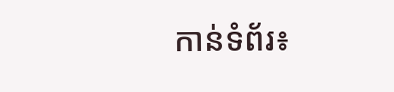កាន់ទំព័រ៖